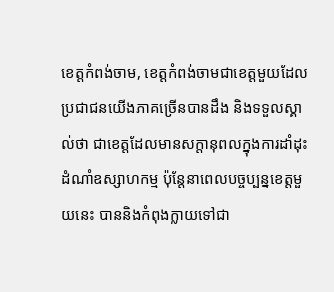ខេត្តកំពង់ចាម, ខេត្តកំពង់ចាមជាខេត្តមួយដែលប្រជាជនយើងភាគច្រើនបានដឹង និងទទួលស្គាល់ថា ជាខេត្តដែលមានសក្តានុពលក្នុងការដាំដុះដំណាំឧស្សាហកម្ម ប៉ុន្តែនាពេលបច្ចប្បន្នខេត្តមួយនេះ បាននិងកំពុងក្លាយទៅជា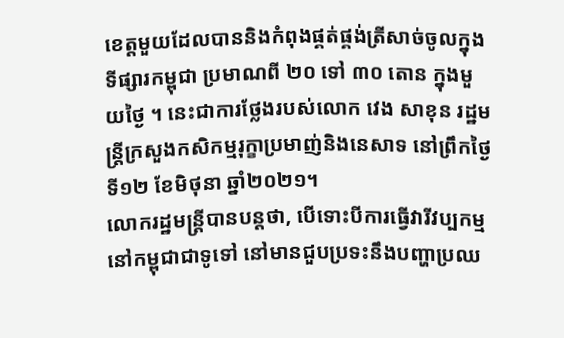ខេត្តមួយដែលបាននិងកំពុងផ្គត់ផ្គង់ត្រីសាច់ចូលក្នុងទីផ្សារកម្ពុជា ប្រមាណពី ២០ ទៅ ៣០ តោន ក្នុងមួយថ្ងៃ ។ នេះជាការថ្លែងរបស់លោក វេង សាខុន រដ្ឋមន្ត្រីក្រសួងកសិកម្មរុក្ខាប្រមាញ់និងនេសាទ នៅព្រឹកថ្ងៃទី១២ ខែមិថុនា ឆ្នាំ២០២១។
លោករដ្ឋមន្ត្រីបានបន្តថា, បើទោះបីការធ្វើវារីវប្បកម្ម នៅកម្ពុជាជាទូទៅ នៅមានជួបប្រទះនឹងបញ្ហាប្រឈ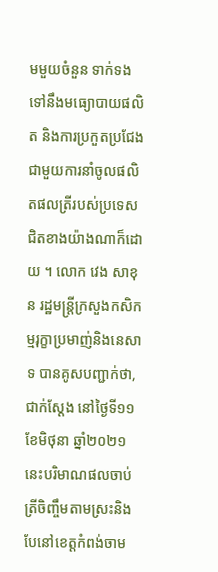មមួយចំនួន ទាក់ទងទៅនឹងមធ្យោបាយផលិត និងការប្រកួតប្រជែងជាមួយការនាំចូលផលិតផលត្រីរបស់ប្រទេសជិតខាងយ៉ាងណាក៏ដោយ ។ លោក វេង សាខុន រដ្ឋមន្ត្រីក្រសួងកសិកម្មរុក្ខាប្រមាញ់និងនេសាទ បានគូសបញ្ជាក់ថា, ជាក់ស្តែង នៅថ្ងៃទី១១ ខែមិថុនា ឆ្នាំ២០២១ នេះបរិមាណផលចាប់ត្រីចិញ្ចឹមតាមស្រះនិងបែនៅខេត្តកំពង់ចាម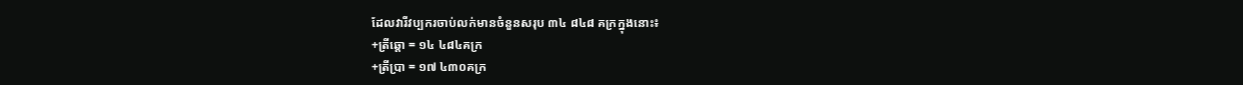ដែលវារីវប្បករចាប់លក់មានចំនួនសរុប ៣៤ ៨៤៨ គក្រក្នុងនោះ៖
+ត្រីឆ្តោ = ១៤ ៤៨៤គក្រ
+ត្រីប្រា = ១៧ ៤៣០គក្រ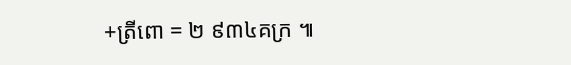+ត្រីពោ = ២ ៩៣៤គក្រ ៕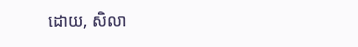ដោយ, សិលា